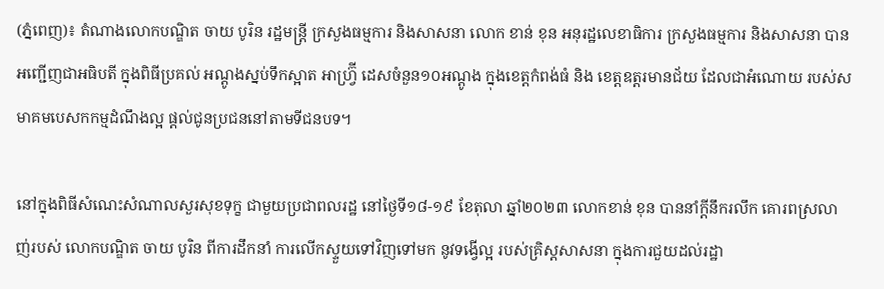(ភ្នំពេញ)៖ តំណាងលោកបណ្ឌិត ចាយ បូរិន រដ្ឋមន្ត្រី ក្រសួងធម្មការ និងសាសនា លោក ខាន់ ខុន អនុរដ្ឋលេខាធិការ ក្រសួងធម្មការ និងសាសនា បានអញ្ជើញជាអធិបតី ក្នុងពិធីប្រគល់ អណ្ដូងស្នប់ទឹកស្អាត អាហ្វ្រ៊ី ដេសចំនួន១០អណ្ដូង ក្នុងខេត្តកំពង់ធំ និង ខេត្តឧត្តរមានជ័យ ដែលជាអំណោយ របស់សមាគមបេសកកម្មដំណឹងល្អ ផ្ដល់ជូនប្រជននៅតាមទីជនបទ។

នៅក្នុងពិធីសំណេះសំណាលសួរសុខទុក្ខ ជាមួយប្រជាពលរដ្ឋ នៅថ្ងៃទី១៨-១៩ ខែតុលា ឆ្នាំ២០២៣ លោកខាន់ ខុន បាននាំក្ដីនឹករលឹក គោរពស្រលាញ់របស់ លោកបណ្ឌិត ចាយ បូរិន ពីការដឹកនាំ ការលើកស្ទួយទៅវិញទៅមក នូវទង្វើល្អ របស់គ្រិស្តសាសនា ក្នុងការជួយដល់រដ្ឋា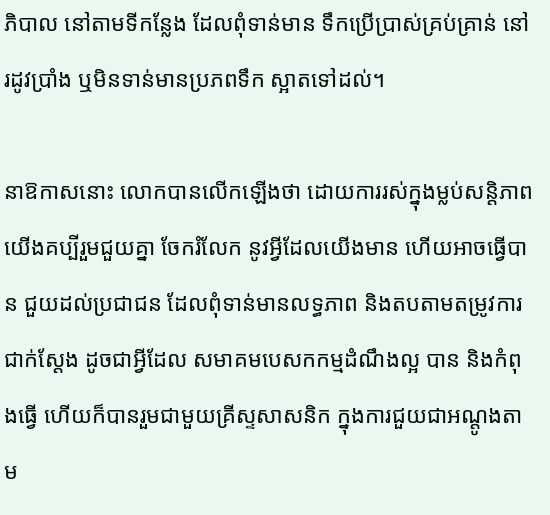ភិបាល នៅតាមទីកន្លែង ដែលពុំទាន់មាន ទឹកប្រើប្រាស់គ្រប់គ្រាន់ នៅរដូវប្រាំង ឬមិនទាន់មានប្រភពទឹក ស្អាតទៅដល់។

នាឱកាសនោះ លោកបានលើកឡើងថា ដោយការរស់ក្នុងម្លប់សន្តិភាព យើងគប្បីរួមជួយគ្នា ចែករំលែក នូវអ្វីដែលយើងមាន ហើយអាចធ្វើបាន ជួយដល់ប្រជាជន ដែលពុំទាន់មានលទ្ធភាព និងតបតាមតម្រូវការជាក់ស្ដែង ដូចជាអ្វីដែល សមាគមបេសកកម្មដំណឹងល្អ បាន និងកំពុងធ្វើ ហើយក៏បានរួមជាមួយគ្រីស្ទសាសនិក ក្នុងការជួយជាអណ្ដូងតាម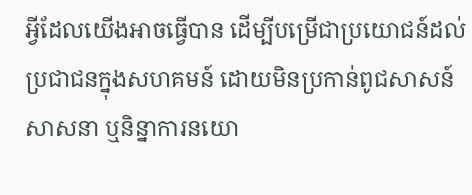អ្វីដែលយើងអាចធ្វើបាន ដើម្បីបម្រើជាប្រយោជន៍ដល់ប្រជាជនក្នុងសហគមន៍ ដោយមិនប្រកាន់ពូជសាសន៍ សាសនា ឬនិន្នាការនយោ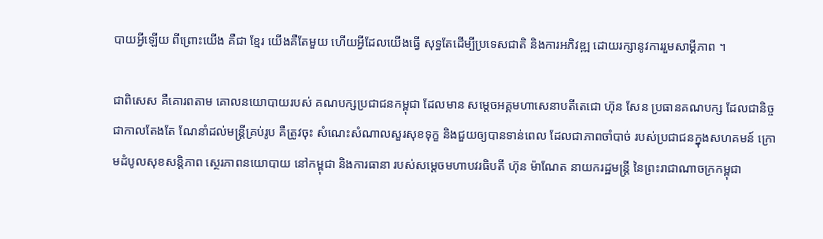បាយអ្វីឡើយ ពីព្រោះយើង គឺជា ខ្មែរ យើងគឺតែមួយ ហើយអ្វីដែលយើងធ្វើ សុទ្ធតែដើម្បីប្រទេសជាតិ និងការអភិវឌ្ឍ ដោយរក្សានូវការរួមសាម្គីភាព ។

ជាពិសេស គឺគោរពតាម គោលនយោបាយរបស់ គណបក្សប្រជាជនកម្ពុជា ដែលមាន សម្ដេចអគ្គមហាសេនាបតីតេជោ ហ៊ុន សែន ប្រធានគណបក្ស ដែលជានិច្ចជាកាលតែងតែ ណែនាំដល់មន្រ្តីគ្រប់រូប គឺត្រូវចុះ សំណេះសំណាលសួរសុខទុក្ខ និងជួយឲ្យបានទាន់ពេល ដែលជាភាពចាំបាច់ របស់ប្រជាជនក្នុងសហគមន៍ ក្រោមដំបូលសុខសន្តិភាព ស្ថេរភាពនយោបាយ នៅកម្ពុជា និងការធានា របស់សម្តេចមហាបវរធិបតី ហ៊ុន ម៉ាណែត នាយករដ្ឋមន្ត្រី នៃព្រះរាជាណាចក្រកម្ពុជា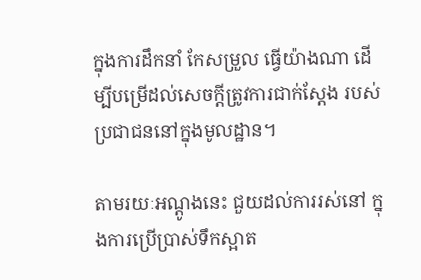ក្នុងការដឹកនាំ កែសម្រួល ធ្វើយ៉ាងណា ដើម្បីបម្រើដល់សេចក្ដីត្រូវការជាក់ស្ដែង របស់ប្រជាជននៅក្នុងមូលដ្ឋាន។

តាមរយៈអណ្ដូងនេះ ជួយដល់ការរស់នៅ ក្នុងការប្រើប្រាស់ទឹកស្អាត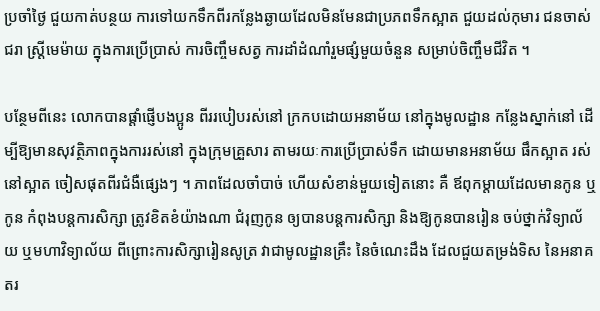ប្រចាំថ្ងៃ ជួយកាត់បន្ថយ ការទៅយកទឹកពីរកន្លែងឆ្ងាយដែលមិនមែនជាប្រភពទឹកស្អាត ជួយដល់កុមារ ជនចាស់ជរា ស្រ្តីមេម៉ាយ ក្នុងការប្រើប្រាស់ ការចិញ្ចឹមសត្វ ការដាំដំណាំរួមផ្សំមួយចំនួន សម្រាប់ចិញ្ចឹមជីវិត ។

បន្ថែមពីនេះ លោកបានផ្ដាំផ្ញើបងប្អូន ពីររបៀបរស់នៅ ក្រកបដោយអនាម័យ នៅក្នុងមូលដ្ឋាន កន្លែងស្នាក់នៅ ដើម្បីឱ្យមានសុវត្ថិភាពក្នុងការរស់នៅ ក្នុងក្រុមគ្រួសារ តាមរយៈការប្រើប្រាស់ទឹក ដោយមានអនាម័យ ផឹកស្អាត រស់នៅស្អាត ចៀសផុតពីរជំងឺផ្សេងៗ ។ ភាពដែលចាំបាច់ ហើយសំខាន់មួយទៀតនោះ គឺ ឪពុកម្តាយដែលមានកូន ឬកូន កំពុងបន្តការសិក្សា ត្រូវខិតខំយ៉ាងណា ជំរុញកូន ឲ្យបានបន្តការសិក្សា និងឱ្យកូនបានរៀន ចប់ថ្នាក់វិទ្យាល័យ ឬមហាវិទ្យាល័យ ពីព្រោះការសិក្សារៀនសូត្រ វាជាមូលដ្ឋានគ្រឹះ នៃចំណេះដឹង ដែលជួយតម្រង់ទិស នៃអនាគតរ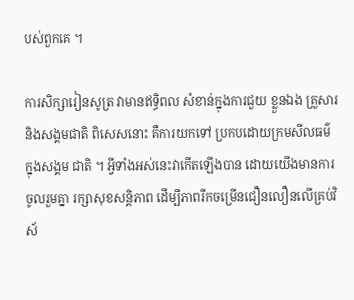បស់ពួកគេ ។

ការសិក្សារៀនសូត្រ វាមានឥទ្ធិពល សំខាន់ក្នុងការជួយ ខ្លួនឯង គ្រួសារ និងសង្គមជាតិ ពិសេសនោះ គឺការយកទៅ ប្រកបដោយក្រមសីលធម៌ ក្នុងសង្គម ជាតិ ។ អ្វីទាំងអស់នេះវាកើតឡើងបាន ដោយយើងមានការចូលរួមគ្នា រក្សាសុខសន្តិភាព ដើម្បីភាពរីកចម្រើនជឿនលឿនលើគ្រប់វិស័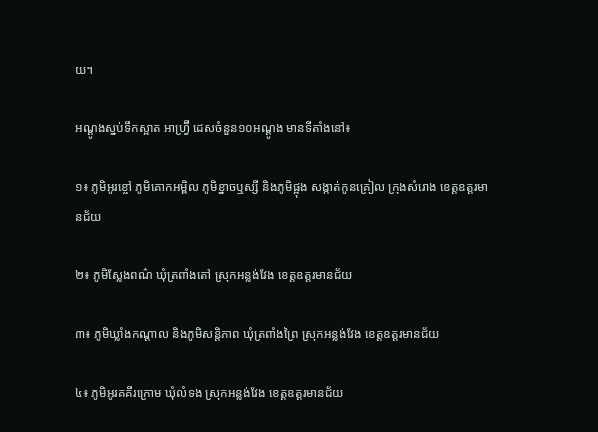យ។

អណ្ដូងស្នប់ទឹកស្អាត អាហ្វ្រ៊ី ដេសចំនួន១០អណ្ដូង មានទីតាំងនៅ៖

១៖ ភូមិអូរខ្ចៅ ភូមិគោកអម្ពិល ភូមិខ្នាចឬស្សី និងភូមិផ្អុង សង្កាត់កូនគ្រៀល ក្រុងសំរោង ខេត្តឧត្តរមានជ័យ

២៖ ភូមិស្លែងពណ៌ ឃុំត្រពាំងតៅ ស្រុកអន្លង់វែង ខេត្តឧត្តរមានជ័យ

៣៖ ភូមិឃ្លាំងកណ្ដាល និងភូមិសន្តិភាព ឃុំត្រពាំងព្រៃ ស្រុកអន្លង់វែង ខេត្តឧត្តរមានជ័យ

៤៖ ភូមិអូរគគីរក្រោម ឃុំលំទង ស្រុកអន្លង់វែង ខេត្តឧត្តរមានជ័យ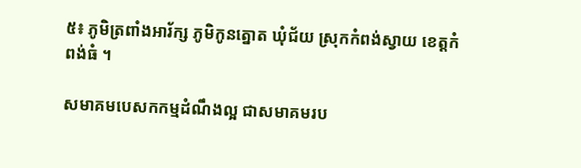៥៖ ភូមិត្រពាំងអារ័ក្ស ភូមិកូនត្នោត ឃុំជ័យ ស្រុកកំពង់ស្វាយ ខេត្តកំពង់ធំ ។

សមាគមបេសកកម្មដំណឹងល្អ ជាសមាគមរប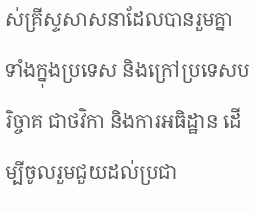ស់គ្រីស្ទសាសនាដែលបានរួមគ្នា ទាំងក្នុងប្រទេស និងក្រៅប្រទេសបរិច្ចាគ ជាថវិកា និងការអធិដ្ឋាន ដើម្បីចូលរួមជួយដល់ប្រជា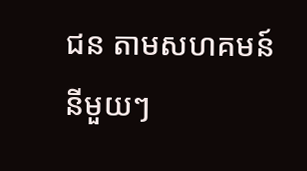ជន តាមសហគមន៍នីមួយៗ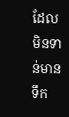ដែលមិនទាន់មានទឹក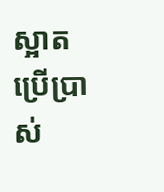ស្អាតប្រើប្រាស់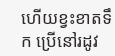ហើយខ្វះខាតទឹក ប្រើនៅរដូវ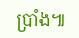ប្រាំង៕